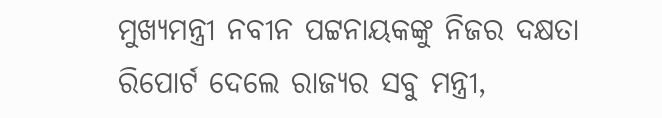ମୁଖ୍ୟମନ୍ତ୍ରୀ ନବୀନ ପଟ୍ଟନାୟକଙ୍କୁ ନିଜର ଦକ୍ଷତା ରିପୋର୍ଟ ଦେଲେ ରାଜ୍ୟର ସବୁ ମନ୍ତ୍ରୀ,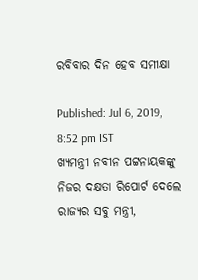ରବିବାର ଦିନ ହେବ ସମୀକ୍ଷା

Published: Jul 6, 2019, 8:52 pm IST
ଖ୍ୟମନ୍ତ୍ରୀ ନବୀନ ପଟ୍ଟନାୟକଙ୍କୁ ନିଜର ଦକ୍ଷତା ରିପୋର୍ଟ ଦେଲେ ରାଜ୍ୟର ସବୁ ମନ୍ତ୍ରୀ,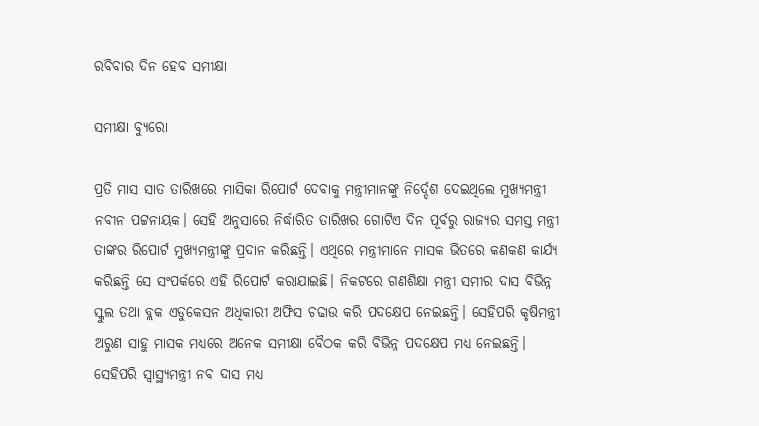ରବିବାର ଦିନ ହେବ ସମୀକ୍ଷା

ସମୀକ୍ଷା ବ୍ୟୁରୋ

ପ୍ରତି ମାସ ସାତ ତାରିଖରେ ମାସିକା ରିପୋର୍ଟ ଦେବାକୁ ମନ୍ତ୍ରୀମାନଙ୍କୁ ନିର୍ଦ୍ଦେଶ ଦେଇଥିଲେ ମୁଖ୍ୟମନ୍ତ୍ରୀ ନବୀନ ପଟ୍ଟନାୟକ। ସେହି ଅନୁସାରେ ନିର୍ଦ୍ଧାରିତ ତାରିଖର ଗୋଟିଏ ଦିନ ପୂର୍ବରୁ ରାଜ୍ୟର ସମସ୍ତ ମନ୍ତ୍ରୀ ତାଙ୍କର ରିପୋର୍ଟ ମୁଖ୍ୟମନ୍ତ୍ରୀଙ୍କୁ ପ୍ରଦାନ କରିଛନ୍ତି। ଏଥିରେ ମନ୍ତ୍ରୀମାନେ ମାସକ ଭିତରେ କଣକଣ କାର୍ଯ୍ୟ କରିଛନ୍ତି ସେ ସଂପର୍କରେ ଏହି ରିପୋର୍ଟ କରାଯାଇଛି। ନିକଟରେ ଗଣଶିକ୍ଷା ମନ୍ତ୍ରୀ ସମୀର ଦାସ ବିଭିନ୍ନ ସ୍କୁଲ ତଥା ବ୍ଲକ ଏଡୁକେସନ ଅଧିକାରୀ ଅଫିସ ଚଢାଉ କରି ପଦକ୍ଷେପ ନେଇଛନ୍ତି। ସେହିପରି କୃଷିମନ୍ତ୍ରୀ ଅରୁଣ ସାହୁ ମାସକ ମଧ୍ୟରେ ଅନେକ ସମୀକ୍ଷା ବୈଠକ କରି ବିଭିନ୍ନ ପଦକ୍ଷେପ ମଧ୍ୟ ନେଇଛନ୍ତି। ସେହିପରି ସ୍ବାସ୍ଥ୍ୟମନ୍ତ୍ରୀ ନବ ଦାସ ମଧ୍ୟ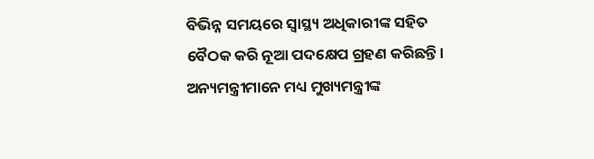ବିଭିନ୍ନ ସମୟରେ ସ୍ବାସ୍ଥ୍ୟ ଅଧିକାରୀଙ୍କ ସହିତ ବୈଠକ କରି ନୂଆ ପଦକ୍ଷେପ ଗ୍ରହଣ କରିଛନ୍ତି। ଅନ୍ୟମନ୍ତ୍ରୀମାନେ ମଧ୍ୟ ମୁଖ୍ୟମନ୍ତ୍ରୀଙ୍କ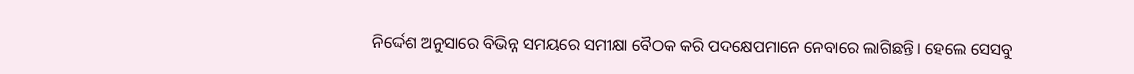ନିର୍ଦ୍ଦେଶ ଅନୁସାରେ ବିଭିନ୍ନ ସମୟରେ ସମୀକ୍ଷା ବୈଠକ କରି ପଦକ୍ଷେପମାନେ ନେବାରେ ଲାଗିଛନ୍ତି। ହେଲେ ସେସବୁ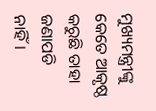ମୁଖ୍ୟମନ୍ତ୍ରୀଙ୍କୁ କେତେ ଆକୃଷ୍ଠ କରୁଛି ତାହା ଜଣାପଡି ନାହିଁ।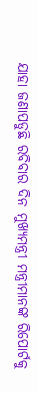ଯାହା ଜଣାପଡୁଛି ରବିବାର ଦିନ ମୁଖ୍ୟମନ୍ତ୍ରୀ ମନ୍ତ୍ରୀମାନଙ୍କ ରିପୋର୍ଟକୁ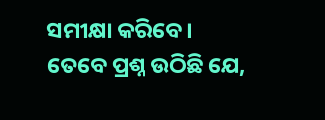ସମୀକ୍ଷା କରିବେ। ତେବେ ପ୍ରଶ୍ନ ଉଠିଛି ଯେ,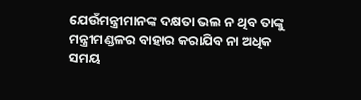ଯେଉଁମନ୍ତ୍ରୀମାନଙ୍କ ଦକ୍ଷତା ଭଲ ନ ଥିବ ତାଙ୍କୁ ମନ୍ତ୍ରୀମଣ୍ଡଳର ବାହାର କରାଯିବ ନା ଅଧିକ ସମୟ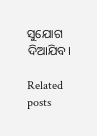ସୁଯୋଗ ଦିଆଯିବ।

Related posts